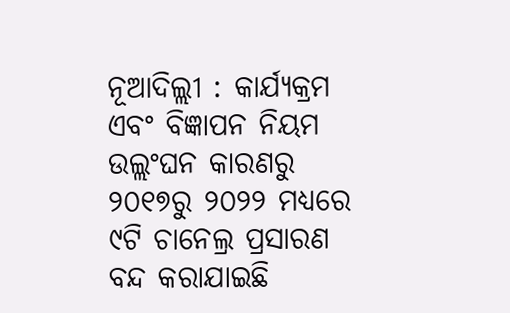ନୂଆଦିଲ୍ଲୀ : କାର୍ଯ୍ୟକ୍ରମ ଏବଂ ବିଜ୍ଞାପନ ନିୟମ ଉଲ୍ଲଂଘନ କାରଣରୁ ୨୦୧୭ରୁ ୨୦୨୨ ମଧ୍ୟରେ ୯ଟି ଚାନେଲ୍ର ପ୍ରସାରଣ ବନ୍ଦ କରାଯାଇଛି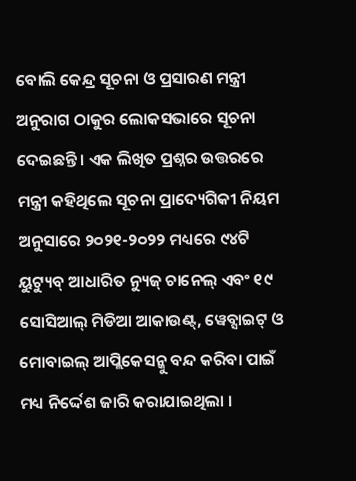ବୋଲି କେନ୍ଦ୍ର ସୂଚନା ଓ ପ୍ରସାରଣ ମନ୍ତ୍ରୀ ଅନୁରାଗ ଠାକୁର ଲୋକସଭାରେ ସୂଚନା ଦେଇଛନ୍ତି । ଏକ ଲିଖିତ ପ୍ରଶ୍ନର ଉତ୍ତରରେ ମନ୍ତ୍ରୀ କହିଥିଲେ ସୂଚନା ପ୍ରାଦ୍ୟେଗିକୀ ନିୟମ ଅନୁସାରେ ୨୦୨୧-୨୦୨୨ ମଧ୍ୟରେ ୯୪ଟି ୟୁଟ୍ୟୁବ୍ ଆଧାରିତ ନ୍ୟୁଜ୍ ଚାନେଲ୍ ଏବଂ ୧୯ ସୋସିଆଲ୍ ମିଡିଆ ଆକାଉଣ୍ଟ୍, ୱେବ୍ସାଇଟ୍ ଓ ମୋବାଇଲ୍ ଆପ୍ଲିକେସନ୍କୁ ବନ୍ଦ କରିବା ପାଇଁ ମଧ୍ୟ ନିର୍ଦ୍ଦେଶ ଜାରି କରାଯାଇଥିଲା ।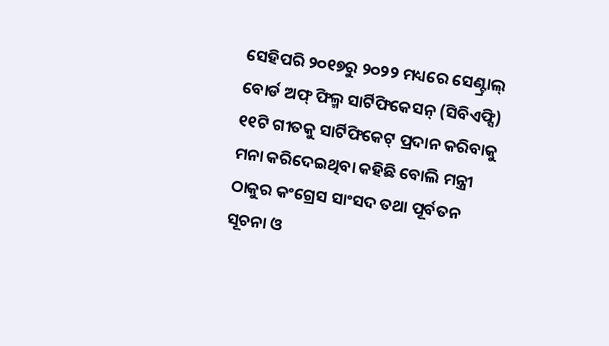ସେହିପରି ୨୦୧୭ରୁ ୨୦୨୨ ମଧ୍ୟରେ ସେଣ୍ଟ୍ରାଲ୍ ବୋର୍ଡ ଅଫ୍ ଫିଲ୍ମ ସାର୍ଟିଫିକେସନ୍ (ସିବିଏଫ୍ସି) ୧୧ଟି ଗୀତକୁ ସାର୍ଟିଫିକେଟ୍ ପ୍ରଦାନ କରିବାକୁ ମନା କରିଦେଇଥିବା କହିଛି ବୋଲି ମନ୍ତ୍ରୀ ଠାକୁର କଂଗ୍ରେସ ସାଂସଦ ତଥା ପୂର୍ବତନ ସୂଚନା ଓ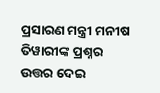ପ୍ରସାରଣ ମନ୍ତ୍ରୀ ମନୀଷ ତିୱାରୀଙ୍କ ପ୍ରଶ୍ନର ଉତ୍ତର ଦେଇ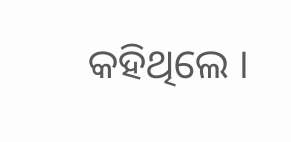କହିଥିଲେ ।